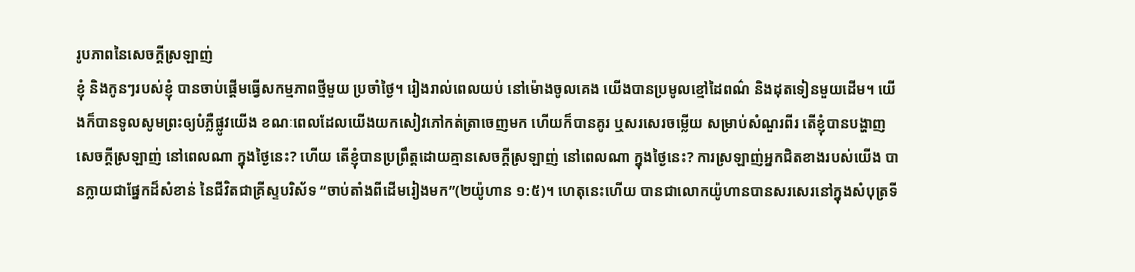រូបភាពនៃសេចក្តីស្រឡាញ់
ខ្ញុំ និងកូនៗរបស់ខ្ញុំ បានចាប់ផ្តើមធ្វើសកម្មភាពថ្មីមួយ ប្រចាំថ្ងៃ។ រៀងរាល់ពេលយប់ នៅម៉ោងចូលគេង យើងបានប្រមូលខ្មៅដៃពណ៌ និងដុតទៀនមួយដើម។ យើងក៏បានទូលសូមព្រះឲ្យបំភ្លឺផ្លូវយើង ខណៈពេលដែលយើងយកសៀវភៅកត់ត្រាចេញមក ហើយក៏បានគូរ ឬសរសេរចម្លើយ សម្រាប់សំណួរពីរ តើខ្ញុំបានបង្ហាញសេចក្តីស្រឡាញ់ នៅពេលណា ក្នុងថ្ងៃនេះ? ហើយ តើខ្ញុំបានប្រព្រឹត្តដោយគ្មានសេចក្តីស្រឡាញ់ នៅពេលណា ក្នុងថ្ងៃនេះ? ការស្រឡាញ់អ្នកជិតខាងរបស់យើង បានក្លាយជាផ្នែកដ៏សំខាន់ នៃជីវិតជាគ្រីស្ទបរិស័ទ “ចាប់តាំងពីដើមរៀងមក”(២យ៉ូហាន ១:៥)។ ហេតុនេះហើយ បានជាលោកយ៉ូហានបានសរសេរនៅក្នុងសំបុត្រទី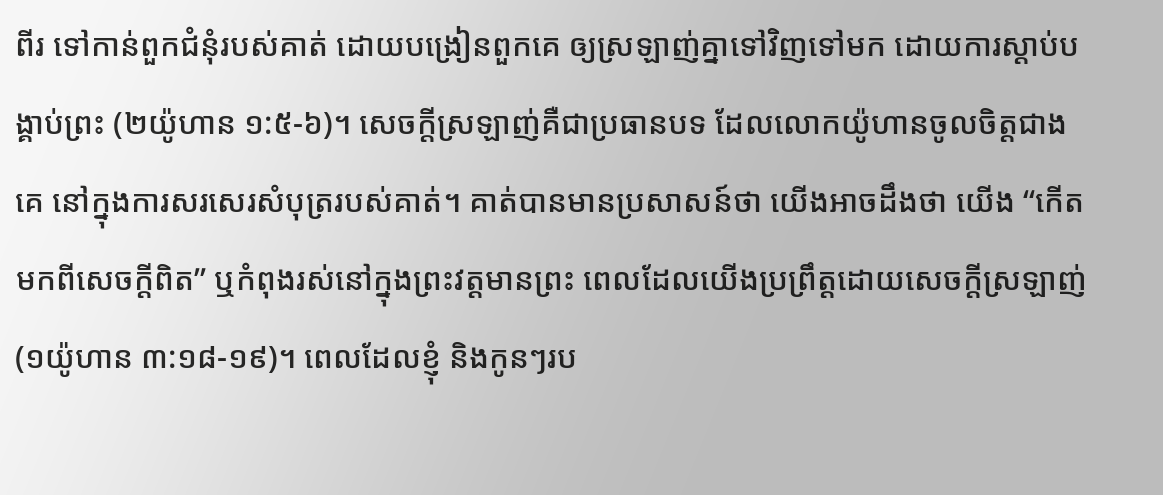ពីរ ទៅកាន់ពួកជំនុំរបស់គាត់ ដោយបង្រៀនពួកគេ ឲ្យស្រឡាញ់គ្នាទៅវិញទៅមក ដោយការស្តាប់បង្គាប់ព្រះ (២យ៉ូហាន ១:៥-៦)។ សេចក្តីស្រឡាញ់គឺជាប្រធានបទ ដែលលោកយ៉ូហានចូលចិត្តជាងគេ នៅក្នុងការសរសេរសំបុត្ររបស់គាត់។ គាត់បានមានប្រសាសន៍ថា យើងអាចដឹងថា យើង “កើតមកពីសេចក្តីពិត” ឬកំពុងរស់នៅក្នុងព្រះវត្តមានព្រះ ពេលដែលយើងប្រព្រឹត្តដោយសេចក្តីស្រឡាញ់(១យ៉ូហាន ៣:១៨-១៩)។ ពេលដែលខ្ញុំ និងកូនៗរប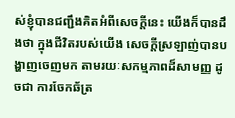ស់ខ្ញុំបានជញ្ជឹងគិតអំពីសេចក្តីនេះ យើងក៏បានដឹងថា ក្នុងជីវិតរបស់យើង សេចក្តីស្រឡាញ់បានបង្ហាញចេញមក តាមរយៈសកម្មភាពដ៏សាមញ្ញ ដូចជា ការចែកឆ័ត្រ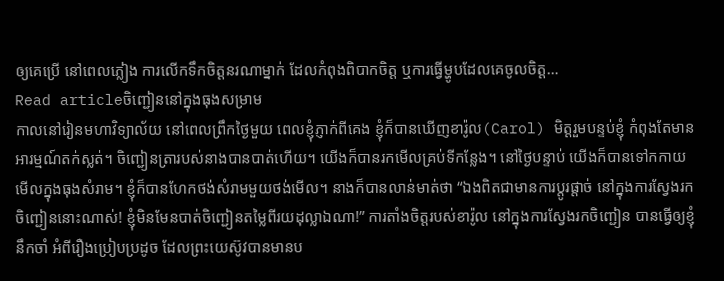ឲ្យគេប្រើ នៅពេលភ្លៀង ការលើកទឹកចិត្តនរណាម្នាក់ ដែលកំពុងពិបាកចិត្ត ឬការធ្វើម្ហូបដែលគេចូលចិត្ត…
Read articleចិញ្ជៀននៅក្នុងធុងសម្រាម
កាលនៅរៀនមហាវិទ្យាល័យ នៅពេលព្រឹកថ្ងៃមួយ ពេលខ្ញុំភ្ញាក់ពីគេង ខ្ញុំក៏បានឃើញខារ៉ូល(Carol) មិត្តរួមបន្ទប់ខ្ញុំ កំពុងតែមានអារម្មណ៍តក់ស្លត់។ ចិញ្ជៀនត្រារបស់នាងបានបាត់ហើយ។ យើងក៏បានរកមើលគ្រប់ទីកន្លែង។ នៅថ្ងៃបន្ទាប់ យើងក៏បានទៅកកាយមើលក្នុងធុងសំរាម។ ខ្ញុំក៏បានហែកថង់សំរាមមួយថង់មើល។ នាងក៏បានលាន់មាត់ថា “ឯងពិតជាមានការប្តូរផ្តាច់ នៅក្នុងការស្វែងរកចិញ្ជៀននោះណាស់! ខ្ញុំមិនមែនបាត់ចិញ្ជៀនតម្លៃពីរយដុល្លាឯណា!” ការតាំងចិត្តរបស់ខារ៉ូល នៅក្នុងការស្វែងរកចិញ្ជៀន បានធ្វើឲ្យខ្ញុំនឹកចាំ អំពីរឿងប្រៀបប្រដូច ដែលព្រះយេស៊ូវបានមានប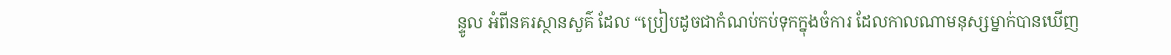ន្ទូល អំពីនគរស្ថានសួគ៌ ដែល “ប្រៀបដូចជាកំណប់កប់ទុកក្នុងចំការ ដែលកាលណាមនុស្សម្នាក់បានឃើញ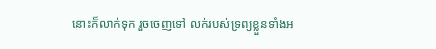នោះក៏លាក់ទុក រួចចេញទៅ លក់របស់ទ្រព្យខ្លួនទាំងអ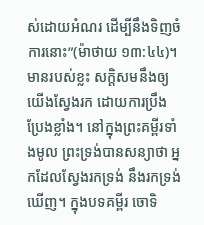ស់ដោយអំណរ ដើម្បីនឹងទិញចំការនោះ”(ម៉ាថាយ ១៣:៤៤)។ មានរបស់ខ្លះ សក្តិសមនឹងឲ្យយើងស្វែងរក ដោយការប្រឹងប្រែងខ្លាំង។ នៅក្នុងព្រះគម្ពីរទាំងមូល ព្រះទ្រង់បានសន្យាថា អ្នកដែលស្វែងរកទ្រង់ នឹងរកទ្រង់ឃើញ។ ក្នុងបទគម្ពីរ ចោទិ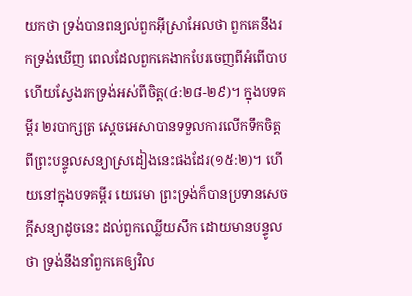យកថា ទ្រង់បានពន្យល់ពួកអ៊ីស្រាអែលថា ពួកគេនឹងរកទ្រង់ឃើញ ពេលដែលពួកគេងាកបែរចេញពីអំពើបាប ហើយស្វែងរកទ្រង់អស់ពីចិត្ត(៤:២៨-២៩)។ ក្នុងបទគម្ពីរ ២របាក្សត្រ ស្តេចអេសាបានទទួលការលើកទឹកចិត្ត ពីព្រះបន្ទូលសន្យាស្រដៀងនេះផងដែរ(១៥:២)។ ហើយនៅក្នុងបទគម្ពីរ យេរេមា ព្រះទ្រង់ក៏បានប្រទានសេចក្តីសន្យាដូចនេះ ដល់ពួកឈ្លើយសឹក ដោយមានបន្ទូលថា ទ្រង់នឹងនាំពួកគេឲ្យវិល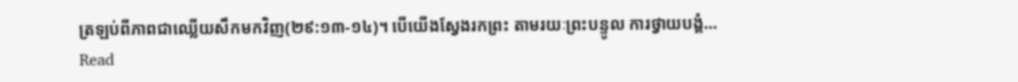ត្រឡប់ពីភាពជាឈ្លើយសឹកមកវិញ(២៩:១៣-១៤)។ បើយើងស្វែងរកព្រះ តាមរយៈព្រះបន្ទូល ការថ្វាយបង្គំ…
Read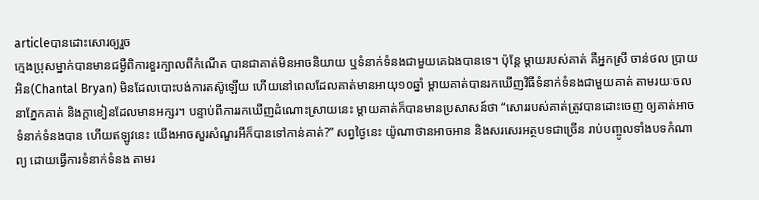articleបានដោះសោរឲ្យរួច
ក្មេងប្រុសម្នាក់បានមានជម្ងឺពិការខួរក្បាលពីកំណើត បានជាគាត់មិនអាចនិយាយ ឬទំនាក់ទំនងជាមួយគេឯងបានទេ។ ប៉ុន្តែ ម្តាយរបស់គាត់ គឺអ្នកស្រី ចាន់ថល ប្រាយអិន(Chantal Bryan) មិនដែលបោះបង់ការតស៊ូឡើយ ហើយនៅពេលដែលគាត់មានអាយុ១០ឆ្នាំ ម្តាយគាត់បានរកឃើញវិធីទំនាក់ទំនងជាមួយគាត់ តាមរយៈចលនាភ្នែកគាត់ និងក្តាខៀនដែលមានអក្សរ។ បន្ទាប់ពីការរកឃើញដំណោះស្រាយនេះ ម្តាយគាត់ក៏បានមានប្រសាសន៍ថា “សោររបស់គាត់ត្រូវបានដោះចេញ ឲ្យគាត់អាចទំនាក់ទំនងបាន ហើយឥឡូវនេះ យើងអាចសួរសំណួរអីក៏បានទៅកាន់គាត់?” សព្វថ្ងៃនេះ យ៉ូណាថានអាចអាន និងសរសេរអត្ថបទជាច្រើន រាប់បញ្ចូលទាំងបទកំណាព្យ ដោយធ្វើការទំនាក់ទំនង តាមរ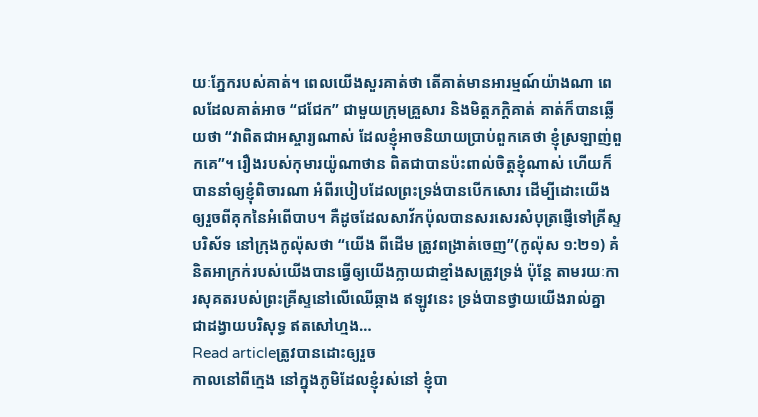យៈភ្នែករបស់គាត់។ ពេលយើងសួរគាត់ថា តើគាត់មានអារម្មណ៍យ៉ាងណា ពេលដែលគាត់អាច “ជជែក” ជាមួយក្រុមគ្រួសារ និងមិត្តភក្តិគាត់ គាត់ក៏បានឆ្លើយថា “វាពិតជាអស្ចារ្យណាស់ ដែលខ្ញុំអាចនិយាយប្រាប់ពួកគេថា ខ្ញុំស្រឡាញ់ពួកគេ”។ រឿងរបស់កុមារយ៉ូណាថាន ពិតជាបានប៉ះពាល់ចិត្តខ្ញុំណាស់ ហើយក៏បាននាំឲ្យខ្ញុំពិចារណា អំពីរបៀបដែលព្រះទ្រង់បានបើកសោរ ដើម្បីដោះយើង ឲ្យរួចពីគុកនៃអំពើបាប។ គឺដូចដែលសាវ័កប៉ុលបានសរសេរសំបុត្រផ្ញើទៅគ្រីស្ទបរិស័ទ នៅក្រុងកូល៉ុសថា “យើង ពីដើម ត្រូវពង្រាត់ចេញ”(កូល៉ុស ១:២១) គំនិតអាក្រក់របស់យើងបានធ្វើឲ្យយើងក្លាយជាខ្មាំងសត្រូវទ្រង់ ប៉ុន្តែ តាមរយៈការសុគតរបស់ព្រះគ្រីស្ទនៅលើឈើឆ្កាង ឥឡូវនេះ ទ្រង់បានថ្វាយយើងរាល់គ្នា ជាដង្វាយបរិសុទ្ធ ឥតសៅហ្មង…
Read articleត្រូវបានដោះឲ្យរួច
កាលនៅពីក្មេង នៅក្នុងភូមិដែលខ្ញុំរស់នៅ ខ្ញុំបា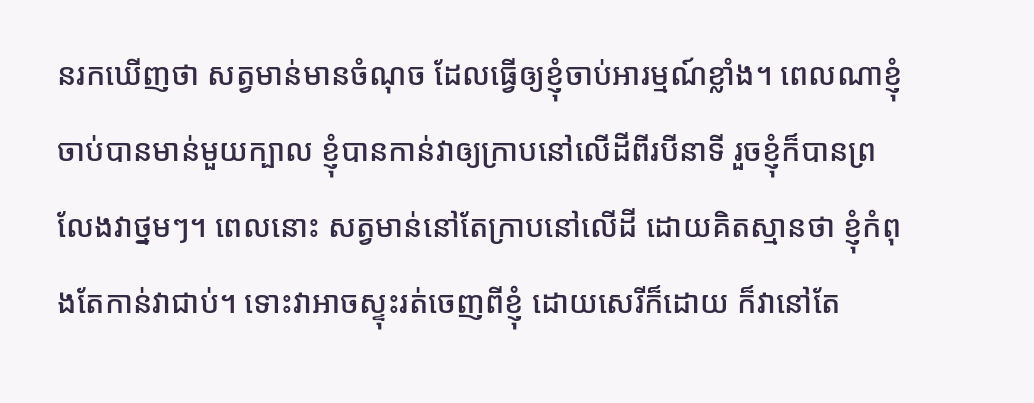នរកឃើញថា សត្វមាន់មានចំណុច ដែលធ្វើឲ្យខ្ញុំចាប់អារម្មណ៍ខ្លាំង។ ពេលណាខ្ញុំចាប់បានមាន់មួយក្បាល ខ្ញុំបានកាន់វាឲ្យក្រាបនៅលើដីពីរបីនាទី រួចខ្ញុំក៏បានព្រលែងវាថ្នមៗ។ ពេលនោះ សត្វមាន់នៅតែក្រាបនៅលើដី ដោយគិតស្មានថា ខ្ញុំកំពុងតែកាន់វាជាប់។ ទោះវាអាចស្ទុះរត់ចេញពីខ្ញុំ ដោយសេរីក៏ដោយ ក៏វានៅតែ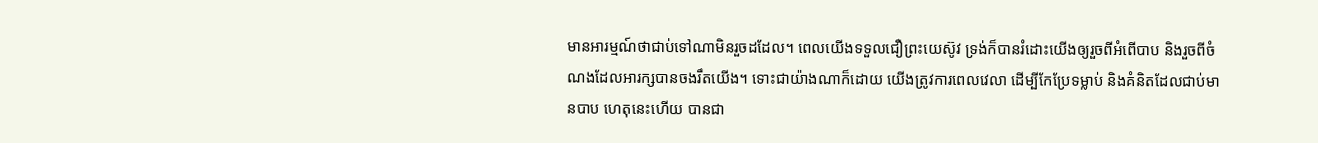មានអារម្មណ៍ថាជាប់ទៅណាមិនរួចដដែល។ ពេលយើងទទួលជឿព្រះយេស៊ូវ ទ្រង់ក៏បានរំដោះយើងឲ្យរួចពីអំពើបាប និងរួចពីចំណងដែលអារក្សបានចងរឹតយើង។ ទោះជាយ៉ាងណាក៏ដោយ យើងត្រូវការពេលវេលា ដើម្បីកែប្រែទម្លាប់ និងគំនិតដែលជាប់មានបាប ហេតុនេះហើយ បានជា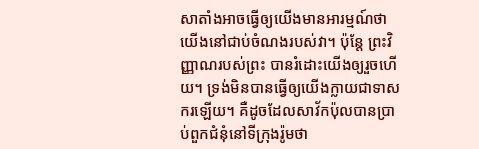សាតាំងអាចធ្វើឲ្យយើងមានអារម្មណ៍ថា យើងនៅជាប់ចំណងរបស់វា។ ប៉ុន្តែ ព្រះវិញ្ញាណរបស់ព្រះ បានរំដោះយើងឲ្យរួចហើយ។ ទ្រង់មិនបានធ្វើឲ្យយើងក្លាយជាទាសករឡើយ។ គឺដូចដែលសាវ័កប៉ុលបានប្រាប់ពួកជំនុំនៅទីក្រុងរ៉ូមថា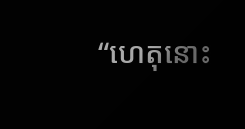“ហេតុនោះ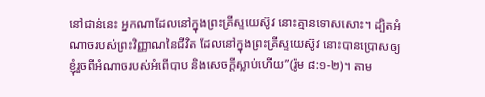នៅជាន់នេះ អ្នកណាដែលនៅក្នុងព្រះគ្រីស្ទយេស៊ូវ នោះគ្មានទោសសោះ។ ដ្បិតអំណាចរបស់ព្រះវិញ្ញាណនៃជីវិត ដែលនៅក្នុងព្រះគ្រីស្ទយេស៊ូវ នោះបានប្រោសឲ្យខ្ញុំរួចពីអំណាចរបស់អំពើបាប និងសេចក្តីស្លាប់ហើយ”(រ៉ូម ៨:១-២)។ តាម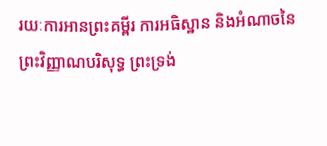រយៈការអានព្រះគម្ពីរ ការអធិស្ឋាន និងអំណាចនៃព្រះវិញ្ញាណបរិសុទ្ធ ព្រះទ្រង់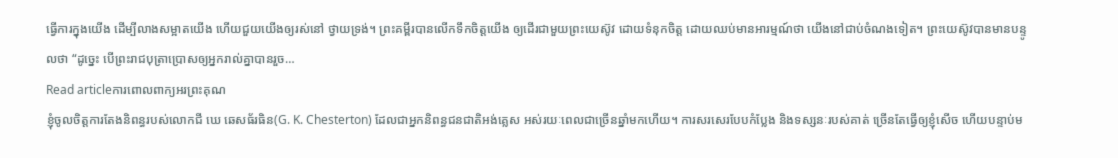ធ្វើការក្នុងយើង ដើម្បីលាងសម្អាតយើង ហើយជួយយើងឲ្យរស់នៅ ថ្វាយទ្រង់។ ព្រះគម្ពីរបានលើកទឹកចិត្តយើង ឲ្យដើរជាមួយព្រះយេស៊ូវ ដោយទំនុកចិត្ត ដោយឈប់មានអារម្មណ៍ថា យើងនៅជាប់ចំណងទៀត។ ព្រះយេស៊ូវបានមានបន្ទូលថា “ដូច្នេះ បើព្រះរាជបុត្រាប្រោសឲ្យអ្នករាល់គ្នាបានរួច…
Read articleការពោលពាក្យអរព្រះគុណ
ខ្ញុំចូលចិត្តការតែងនិពន្ធរបស់លោកជី ឃេ ឆេសធ័រធិន(G. K. Chesterton) ដែលជាអ្នកនិពន្ធជនជាតិអង់គ្លេស អស់រយៈពេលជាច្រើនឆ្នាំមកហើយ។ ការសរសេរបែបកំប្លែង និងទស្សនៈរបស់គាត់ ច្រើនតែធ្វើឲ្យខ្ញុំសើច ហើយបន្ទាប់ម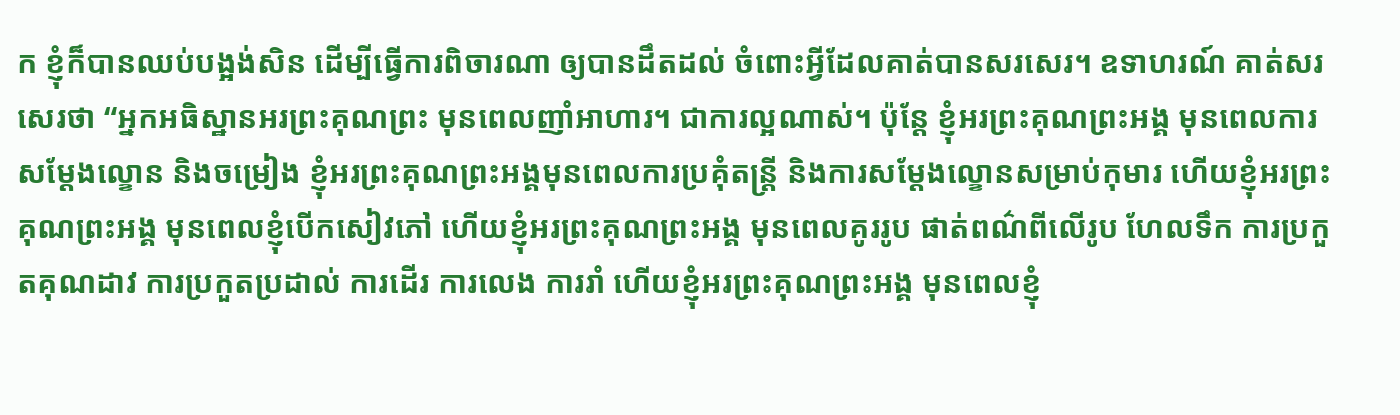ក ខ្ញុំក៏បានឈប់បង្អង់សិន ដើម្បីធ្វើការពិចារណា ឲ្យបានដឹតដល់ ចំពោះអ្វីដែលគាត់បានសរសេរ។ ឧទាហរណ៍ គាត់សរសេរថា “អ្នកអធិស្ឋានអរព្រះគុណព្រះ មុនពេលញាំអាហារ។ ជាការល្អណាស់។ ប៉ុន្តែ ខ្ញុំអរព្រះគុណព្រះអង្គ មុនពេលការសម្តែងល្ខោន និងចម្រៀង ខ្ញុំអរព្រះគុណព្រះអង្គមុនពេលការប្រគុំតន្រ្តី និងការសម្តែងល្ខោនសម្រាប់កុមារ ហើយខ្ញុំអរព្រះគុណព្រះអង្គ មុនពេលខ្ញុំបើកសៀវភៅ ហើយខ្ញុំអរព្រះគុណព្រះអង្គ មុនពេលគូររូប ផាត់ពណ៌ពីលើរូប ហែលទឹក ការប្រកួតគុណដាវ ការប្រកួតប្រដាល់ ការដើរ ការលេង ការរាំ ហើយខ្ញុំអរព្រះគុណព្រះអង្គ មុនពេលខ្ញុំ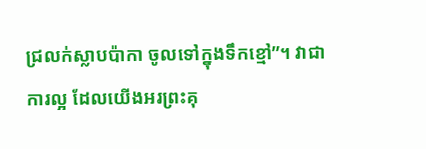ជ្រលក់ស្លាបប៉ាកា ចូលទៅក្នុងទឹកខ្មៅ”។ វាជាការល្អ ដែលយើងអរព្រះគុ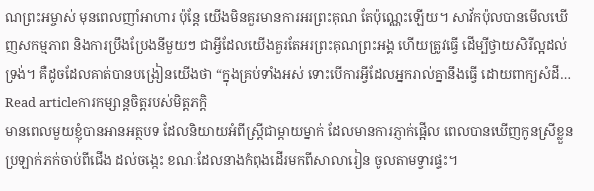ណព្រះអម្ចាស់ មុនពេលញាំអាហារ ប៉ុន្តែ យើងមិនគួរមានការអរព្រះគុណ តែប៉ុណ្ណេះឡើយ។ សាវ័កប៉ុលបានមើលឃើញសកម្មភាព និងការប្រឹងប្រែងនីមួយៗ ជាអ្វីដែលយើងគួរតែអរព្រះគុណព្រះអង្គ ហើយត្រូវធ្វើ ដើម្បីថ្វាយសិរីល្អដល់ទ្រង់។ គឺដូចដែលគាត់បានបង្រៀនយើងថា “ក្នុងគ្រប់ទាំងអស់ ទោះបើការអ្វីដែលអ្នករាល់គ្នានឹងធ្វើ ដោយពាក្យសំដី…
Read articleការកម្សាន្តចិត្តរបស់មិត្តភក្តិ
មានពេលមួយខ្ញុំបានអានអត្ថបទ ដែលនិយាយអំពីស្រ្តីជាម្តាយម្នាក់ ដែលមានការភ្ញាក់ផ្អើល ពេលបានឃើញកូនស្រីខ្លួនប្រឡាក់ភក់ចាប់ពីជើង ដល់ចង្កេះ ខណៈដែលនាងកំពុងដើរមកពីសាលារៀន ចូលតាមទ្វារផ្ទះ។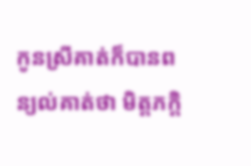កូនស្រីគាត់ក៏បានពន្យល់គាត់ថា មិត្តភក្តិ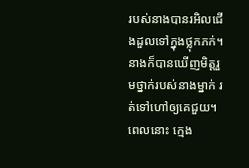របស់នាងបានរអិលជើងដួលទៅក្នុងថ្លុកភក់។ នាងក៏បានឃើញមិត្តរួមថ្នាក់របស់នាងម្នាក់ រត់ទៅហៅឲ្យគេជួយ។ ពេលនោះ ក្មេង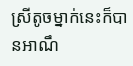ស្រីតូចម្នាក់នេះក៏បានអាណឹ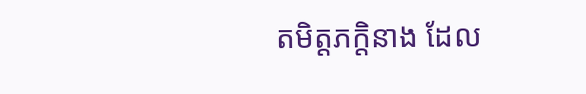តមិត្តភក្តិនាង ដែល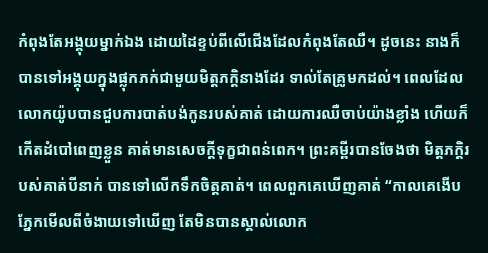កំពុងតែអង្គុយម្នាក់ឯង ដោយដៃខ្ទប់ពីលើជើងដែលកំពុងតែឈឺ។ ដូចនេះ នាងក៏បានទៅអង្គុយក្នុងផ្លុកភក់ជាមួយមិត្តភក្តិនាងដែរ ទាល់តែគ្រូមកដល់។ ពេលដែលលោកយ៉ូបបានជួបការបាត់បង់កូនរបស់គាត់ ដោយការឈឺចាប់យ៉ាងខ្លាំង ហើយក៏កើតដំបៅពេញខ្លួន គាត់មានសេចក្តីទុក្ខជាពន់ពេក។ ព្រះគម្ពីរបានចែងថា មិត្តភក្តិរបស់គាត់បីនាក់ បានទៅលើកទឹកចិត្តគាត់។ ពេលពួកគេឃើញគាត់ “កាលគេងើបភ្នែកមើលពីចំងាយទៅឃើញ តែមិនបានស្គាល់លោក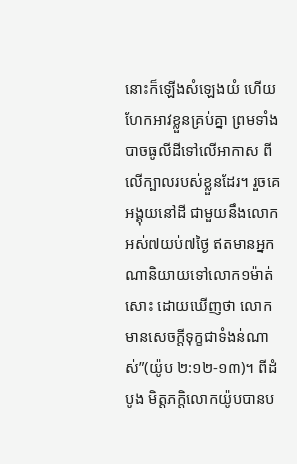នោះក៏ឡើងសំឡេងយំ ហើយហែកអាវខ្លួនគ្រប់គ្នា ព្រមទាំងបាចធូលីដីទៅលើអាកាស ពីលើក្បាលរបស់ខ្លួនដែរ។ រួចគេអង្គុយនៅដី ជាមួយនឹងលោកអស់៧យប់៧ថ្ងៃ ឥតមានអ្នកណានិយាយទៅលោក១ម៉ាត់សោះ ដោយឃើញថា លោកមានសេចក្តីទុក្ខជាទំងន់ណាស់”(យ៉ូប ២:១២-១៣)។ ពីដំបូង មិត្តភក្តិលោកយ៉ូបបានប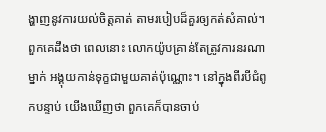ង្ហាញនូវការយល់ចិត្តគាត់ តាមរបៀបដ៏គួរឲ្យកត់សំគាល់។ ពួកគេដឹងថា ពេលនោះ លោកយ៉ូបគ្រាន់តែត្រូវការនរណាម្នាក់ អង្គុយកាន់ទុក្ខជាមួយគាត់ប៉ុណ្ណោះ។ នៅក្នុងពីរបីជំពូកបន្ទាប់ យើងឃើញថា ពួកគេក៏បានចាប់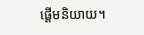ផ្តើមនិយាយ។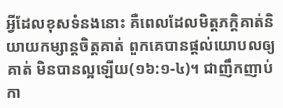អ្វីដែលខុសទំនងនោះ គឺពេលដែលមិត្តភក្តិគាត់និយាយកម្សាន្តចិត្តគាត់ ពួកគេបានផ្តល់យោបលឲ្យគាត់ មិនបានល្អឡើយ(១៦:១-៤)។ ជាញឹកញាប់ កា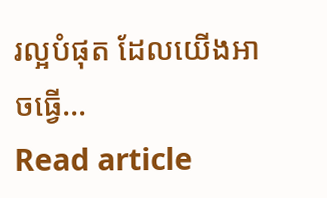រល្អបំផុត ដែលយើងអាចធ្វើ…
Read article